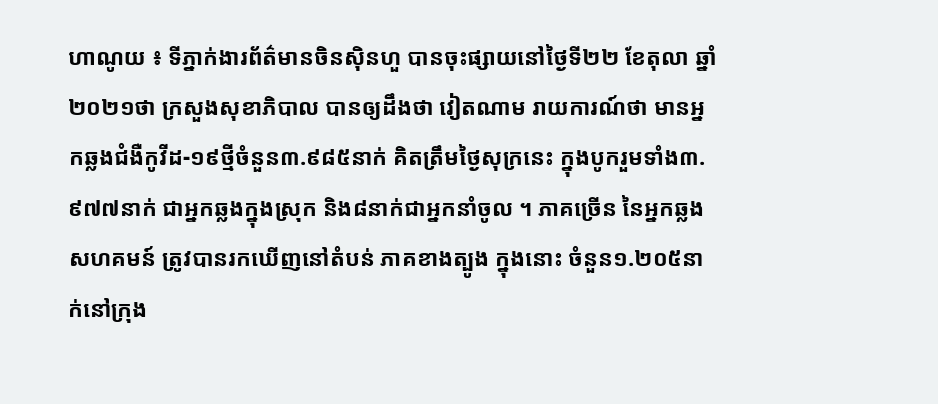ហាណូយ ៖ ទីភ្នាក់ងារព័ត៌មានចិនស៊ិនហួ បានចុះផ្សាយនៅថ្ងៃទី២២ ខែតុលា ឆ្នាំ២០២១ថា ក្រសួងសុខាភិបាល បានឲ្យដឹងថា វៀតណាម រាយការណ៍ថា មានអ្នកឆ្លងជំងឺកូវីដ-១៩ថ្មីចំនួន៣.៩៨៥នាក់ គិតត្រឹមថ្ងៃសុក្រនេះ ក្នុងបូករួមទាំង៣.៩៧៧នាក់ ជាអ្នកឆ្លងក្នុងស្រុក និង៨នាក់ជាអ្នកនាំចូល ។ ភាគច្រើន នៃអ្នកឆ្លងសហគមន៍ ត្រូវបានរកឃើញនៅតំបន់ ភាគខាងត្បូង ក្នុងនោះ ចំនួន១.២០៥នាក់នៅក្រុង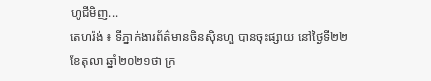ហូជីមិញ...
តេហរ៉ង់ ៖ ទីភ្នាក់ងារព័ត៌មានចិនស៊ិនហួ បានចុះផ្សាយ នៅថ្ងៃទី២២ ខែតុលា ឆ្នាំ២០២១ថា ក្រ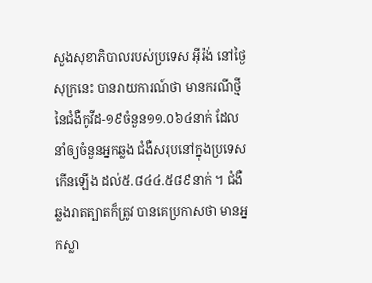សួងសុខាភិបាលរបស់ប្រទេស អ៊ីរ៉ង់ នៅថ្ងៃសុក្រនេះ បានរាយការណ៍ថា មានករណីថ្មី នៃជំងឺកូវីដ-១៩ចំនួន១១.០៦៤នាក់ ដែលនាំឲ្យចំនួនអ្នកឆ្លង ជំងឺសរុបនៅក្នុងប្រទេស កើនឡើង ដល់៥.៨៤៤.៥៨៩នាក់ ។ ជំងឺឆ្លងរាតត្បាតក៏ត្រូវ បានគេប្រកាសថា មានអ្នកស្លា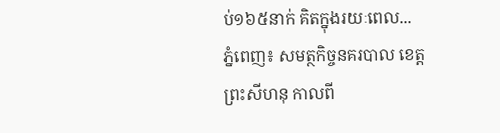ប់១៦៥នាក់ គិតក្នុងរយៈពេល...
ភ្នំពេញ៖ សមត្ថកិច្ចនគរបាល ខេត្តព្រះសីហនុ កាលពី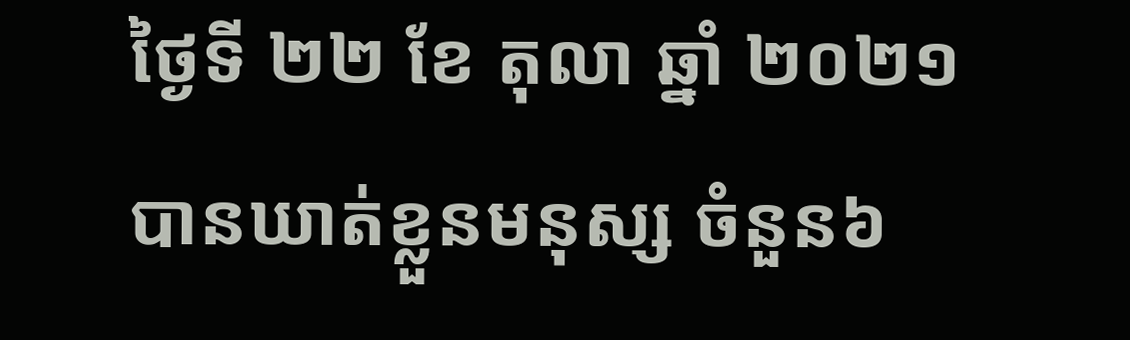ថ្ងៃទី ២២ ខែ តុលា ឆ្នាំ ២០២១ បានឃាត់ខ្លួនមនុស្ស ចំនួន៦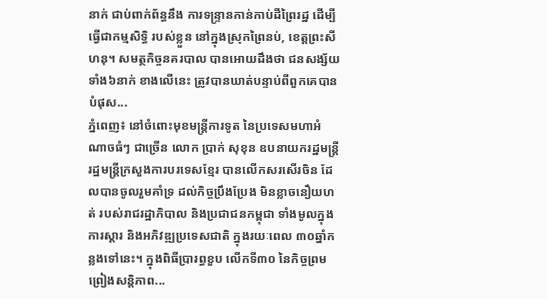នាក់ ជាប់ពាក់ព័ន្ធនឹង ការទន្រ្ទានកាន់កាប់ដីព្រៃរដ្ឋ ដើម្បីធ្វើជាកម្មសិទ្ធិ របស់ខ្លួន នៅក្នុងស្រុកព្រៃនប់, ខេត្តព្រះសីហនុ។ សមត្ថកិច្ចនគរបាល បានអោយដឹងថា ជនសង្ស័យទាំង៦នាក់ ខាងលើនេះ ត្រូវបានឃាត់បន្ទាប់ពីពួកគេបានបំផុស...
ភ្នំពេញ៖ នៅចំពោះមុខមន្រ្តីការទូត នៃប្រទេសមហាអំណាចធំៗ ជាច្រើន លោក ប្រាក់ សុខុន ឧបនាយករដ្ឋមន្រ្តី រដ្ឋមន្រ្តីក្រសួងការបរទេសខ្មែរ បានលើកសរសើរចិន ដែលបានចូលរួមគាំទ្រ ដល់កិច្ចប្រឹងប្រែង មិនខ្លាចនឿយហត់ របស់រាជរដ្ឋាភិបាល និងប្រជាជនកម្ពុជា ទាំងមូលក្នុងការស្តារ និងអភិវឌ្ឍប្រទេសជាតិ ក្នុងរយៈពេល ៣០ឆ្នាំកន្លងទៅនេះ។ ក្នុងពិធីប្រារព្ធខួប លើកទី៣០ នៃកិច្ចព្រមព្រៀងសន្តិភាព...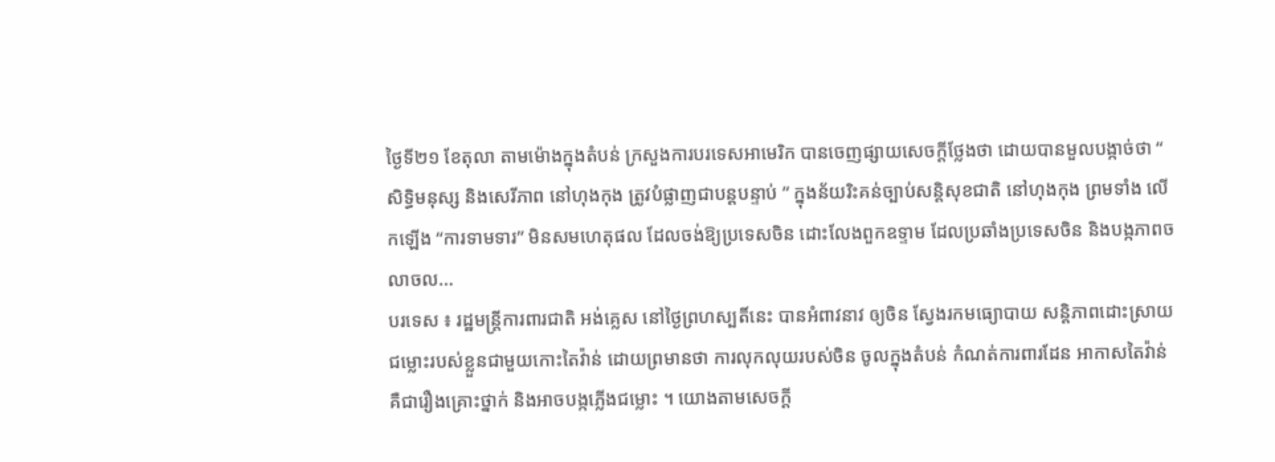ថ្ងៃទី២១ ខែតុលា តាមម៉ោងក្នុងតំបន់ ក្រសួងការបរទេសអាមេរិក បានចេញផ្សាយសេចក្តីថ្លែងថា ដោយបានមួលបង្កាច់ថា “ សិទិ្ធមនុស្ស និងសេរីភាព នៅហុងកុង ត្រូវបំផ្លាញជាបន្តបន្ទាប់ ” ក្នុងន័យរិះគន់ច្បាប់សន្តិសុខជាតិ នៅហុងកុង ព្រមទាំង លើកឡើង “ការទាមទារ” មិនសមហេតុផល ដែលចង់ឱ្យប្រទេសចិន ដោះលែងពួកឧទ្ទាម ដែលប្រឆាំងប្រទេសចិន និងបង្កភាពចលាចល...
បរទេស ៖ រដ្ឋមន្ត្រីការពារជាតិ អង់គ្លេស នៅថ្ងៃព្រហស្បតិ៍នេះ បានអំពាវនាវ ឲ្យចិន ស្វែងរកមធ្យោបាយ សន្តិភាពដោះស្រាយ ជម្លោះរបស់ខ្លួនជាមួយកោះតៃវ៉ាន់ ដោយព្រមានថា ការលុកលុយរបស់ចិន ចូលក្នុងតំបន់ កំណត់ការពារដែន អាកាសតៃវ៉ាន់ គឺជារឿងគ្រោះថ្នាក់ និងអាចបង្កភ្លើងជម្លោះ ។ យោងតាមសេចក្តី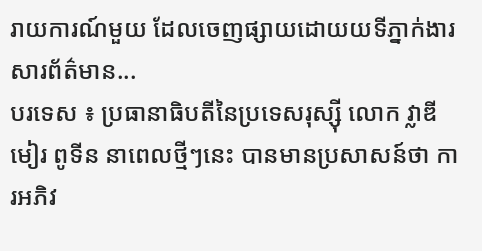រាយការណ៍មួយ ដែលចេញផ្សាយដោយយទីភ្នាក់ងារ សារព័ត៌មាន...
បរទេស ៖ ប្រធានាធិបតីនៃប្រទេសរុស្ស៊ី លោក វ្លាឌីមៀរ ពូទីន នាពេលថ្មីៗនេះ បានមានប្រសាសន៍ថា ការអភិវ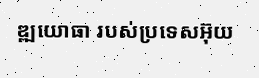ឌ្ឍយោធា របស់ប្រទេសអ៊ុយ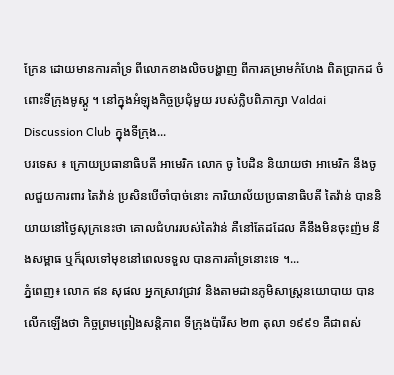ក្រែន ដោយមានការគាំទ្រ ពីលោកខាងលិចបង្ហាញ ពីការគម្រាមកំហែង ពិតប្រាកដ ចំពោះទីក្រុងមូស្គូ ។ នៅក្នុងអំឡុងកិច្ចប្រជុំមួយ របស់ក្លិបពិភាក្សា Valdai Discussion Club ក្នុងទីក្រុង...
បរទេស ៖ ក្រោយប្រធានាធិបតី អាមេរិក លោក ចូ បៃដិន និយាយថា អាមេរិក នឹងចូលជួយការពារ តៃវ៉ាន់ ប្រសិនបើចាំបាច់នោះ ការិយាល័យប្រធានាធិបតី តៃវ៉ាន់ បាននិយាយនៅថ្ងៃសុក្រនេះថា គោលជំហររបស់តៃវ៉ាន់ គឺនៅតែដដែល គឺនឹងមិនចុះញ៉ម នឹងសម្ពាធ ឬក៏រុលទៅមុខនៅពេលទទួល បានការគាំទ្រនោះទេ ។...
ភ្នំពេញ៖ លោក ឥន សុផល អ្នកស្រាវជ្រាវ និងតាមដានភូមិសាស្រ្តនយោបាយ បានលើកឡើងថា កិច្ចព្រមព្រៀងសន្តិភាព ទីក្រុងប៉ារីស ២៣ តុលា ១៩៩១ គឺជាពស់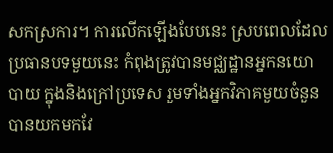សកស្រការ។ ការលើកឡើងបែបនេះ ស្របពេលដែល ប្រធានបទមួយនេះ កំពុងត្រូវបានមជ្ឈដ្ឋានអ្នកនយោបាយ ក្នុងនិងក្រៅប្រទេស រួមទាំងអ្នកវិភាគមួយចំនួន បានយកមកវែ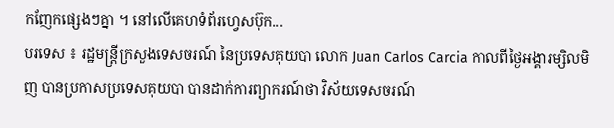កញែកផ្សេងៗគ្នា ។ នៅលើគេហទំព័រហ្វេសប៊ុក...
បរទេស ៖ រដ្ឋមន្ត្រីក្រសួងទេសចរណ៍ នៃប្រទេសគុយបា លោក Juan Carlos Carcia កាលពីថ្ងៃអង្គារម្សិលមិញ បានប្រកាសប្រទេសគុយបា បានដាក់ការព្យាករណ៍ថា វិស័យទេសចរណ៍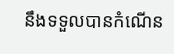នឹងទទួលបានកំណើន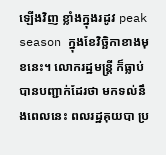ឡើងវិញ ខ្លាំងក្នុងរដូវ peak season ក្នុងខែវិច្ឆិកាខាងមុខនេះ។ លោករដ្ឋមន្ត្រី ក៏ធ្លាប់បានបញ្ជាក់ដែរថា មកទល់នឹងពេលនេះ ពលរដ្ឋគុយបា ប្រ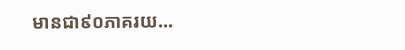មានជា៩០ភាគរយ...